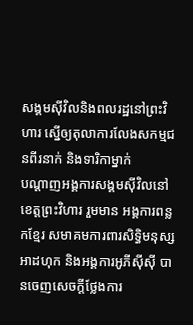សង្គមស៊ីវិលនិងពលរដ្ឋនៅព្រះវិហារ ស្នើឲ្យតុលាការលែងសកម្មជនពីរនាក់ និងទារិកាម្នាក់
បណ្ដាញអង្គការសង្គមស៊ីវិលនៅខេត្ដព្រះវិហារ រួមមាន អង្គការពន្លកខ្មែរ សមាគមការពារសិទ្ធិមនុស្សអាដហុក និងអង្គការអូភីស៊ីស៊ី បានចេញសេចក្ដីថ្លែងការ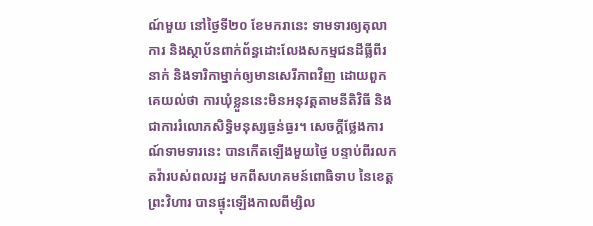ណ៍មួយ នៅថ្ងៃទី២០ ខែមករានេះ ទាមទារឲ្យតុលាការ និងស្ថាប័នពាក់ព័ន្ធដោះលែងសកម្មជនដីធ្លីពីរនាក់ និងទារិកាម្នាក់ឲ្យមានសេរីភាពវិញ ដោយពួកគេយល់ថា ការឃុំខ្លួននេះមិនអនុវត្ដតាមនីតិវិធី និងជាការរំលោភសិទ្ធិមនុស្សធ្ងន់ធ្ងរ។ សេចក្ដីថ្លែងការណ៍ទាមទារនេះ បានកើតឡើងមួយថ្ងៃ បន្ទាប់ពីរលកតវ៉ារបស់ពលរដ្ឋ មកពីសហគមន៍ពោធិទាប នៃខេត្តព្រះវិហារ បានផ្ទុះឡើងកាលពីម្សិល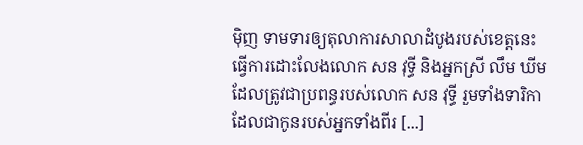ម៉ិញ ទាមទារឲ្យតុលាការសាលាដំបូងរបស់ខេត្តនេះ ធ្វើការដោះលែងលោក សន វុទ្ធី និងអ្នកស្រី លឹម ឃីម ដែលត្រូវជាប្រពន្ធរបស់លោក សន វុទ្ធី រួមទាំងទារិកាដែលជាកូនរបស់អ្នកទាំងពីរ [...]